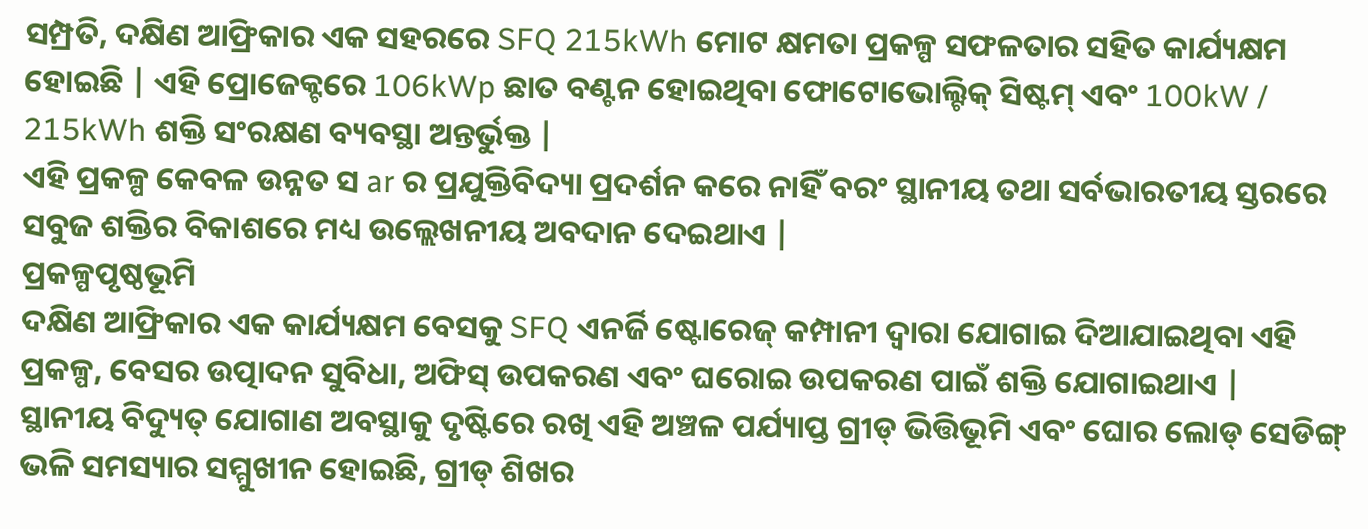ସମ୍ପ୍ରତି, ଦକ୍ଷିଣ ଆଫ୍ରିକାର ଏକ ସହରରେ SFQ 215kWh ମୋଟ କ୍ଷମତା ପ୍ରକଳ୍ପ ସଫଳତାର ସହିତ କାର୍ଯ୍ୟକ୍ଷମ ହୋଇଛି | ଏହି ପ୍ରୋଜେକ୍ଟରେ 106kWp ଛାତ ବଣ୍ଟନ ହୋଇଥିବା ଫୋଟୋଭୋଲ୍ଟିକ୍ ସିଷ୍ଟମ୍ ଏବଂ 100kW / 215kWh ଶକ୍ତି ସଂରକ୍ଷଣ ବ୍ୟବସ୍ଥା ଅନ୍ତର୍ଭୁକ୍ତ |
ଏହି ପ୍ରକଳ୍ପ କେବଳ ଉନ୍ନତ ସ ar ର ପ୍ରଯୁକ୍ତିବିଦ୍ୟା ପ୍ରଦର୍ଶନ କରେ ନାହିଁ ବରଂ ସ୍ଥାନୀୟ ତଥା ସର୍ବଭାରତୀୟ ସ୍ତରରେ ସବୁଜ ଶକ୍ତିର ବିକାଶରେ ମଧ୍ୟ ଉଲ୍ଲେଖନୀୟ ଅବଦାନ ଦେଇଥାଏ |
ପ୍ରକଳ୍ପପୃଷ୍ଠଭୂମି
ଦକ୍ଷିଣ ଆଫ୍ରିକାର ଏକ କାର୍ଯ୍ୟକ୍ଷମ ବେସକୁ SFQ ଏନର୍ଜି ଷ୍ଟୋରେଜ୍ କମ୍ପାନୀ ଦ୍ୱାରା ଯୋଗାଇ ଦିଆଯାଇଥିବା ଏହି ପ୍ରକଳ୍ପ, ବେସର ଉତ୍ପାଦନ ସୁବିଧା, ଅଫିସ୍ ଉପକରଣ ଏବଂ ଘରୋଇ ଉପକରଣ ପାଇଁ ଶକ୍ତି ଯୋଗାଇଥାଏ |
ସ୍ଥାନୀୟ ବିଦ୍ୟୁତ୍ ଯୋଗାଣ ଅବସ୍ଥାକୁ ଦୃଷ୍ଟିରେ ରଖି ଏହି ଅଞ୍ଚଳ ପର୍ଯ୍ୟାପ୍ତ ଗ୍ରୀଡ୍ ଭିତ୍ତିଭୂମି ଏବଂ ଘୋର ଲୋଡ୍ ସେଡିଙ୍ଗ୍ ଭଳି ସମସ୍ୟାର ସମ୍ମୁଖୀନ ହୋଇଛି, ଗ୍ରୀଡ୍ ଶିଖର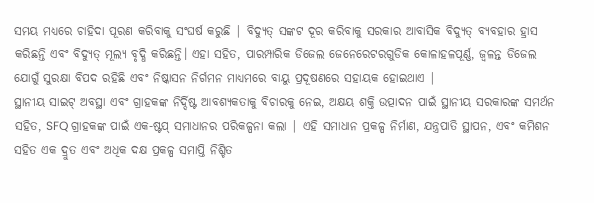ସମୟ ମଧ୍ୟରେ ଚାହିଦା ପୂରଣ କରିବାକୁ ସଂଘର୍ଷ କରୁଛି | ବିଦ୍ୟୁତ୍ ସଙ୍କଟ ଦୂର କରିବାକୁ ସରକାର ଆବାସିକ ବିଦ୍ୟୁତ୍ ବ୍ୟବହାର ହ୍ରାସ କରିଛନ୍ତି ଏବଂ ବିଦ୍ୟୁତ୍ ମୂଲ୍ୟ ବୃଦ୍ଧି କରିଛନ୍ତି। ଏହା ସହିତ, ପାରମ୍ପାରିକ ଡିଜେଲ ଜେନେରେଟରଗୁଡିକ କୋଳାହଳପୂର୍ଣ୍ଣ, ଜ୍ୱଳନ୍ତ ଡିଜେଲ ଯୋଗୁଁ ସୁରକ୍ଷା ବିପଦ ରହିଛି ଏବଂ ନିଷ୍କାସନ ନିର୍ଗମନ ମାଧ୍ୟମରେ ବାୟୁ ପ୍ରଦୂଷଣରେ ସହାୟକ ହୋଇଥାଏ |
ସ୍ଥାନୀୟ ସାଇଟ୍ ଅବସ୍ଥା ଏବଂ ଗ୍ରାହକଙ୍କ ନିର୍ଦ୍ଦିଷ୍ଟ ଆବଶ୍ୟକତାକୁ ବିଚାରକୁ ନେଇ, ଅକ୍ଷୟ ଶକ୍ତି ଉତ୍ପାଦନ ପାଇଁ ସ୍ଥାନୀୟ ସରକାରଙ୍କ ସମର୍ଥନ ସହିତ, SFQ ଗ୍ରାହକଙ୍କ ପାଇଁ ଏକ-ଷ୍ଟପ୍ ସମାଧାନର ପରିକଳ୍ପନା କଲା | ଏହି ସମାଧାନ ପ୍ରକଳ୍ପ ନିର୍ମାଣ, ଯନ୍ତ୍ରପାତି ସ୍ଥାପନ, ଏବଂ କମିଶନ ସହିତ ଏକ ଦ୍ରୁତ ଏବଂ ଅଧିକ ଦକ୍ଷ ପ୍ରକଳ୍ପ ସମାପ୍ତି ନିଶ୍ଚିତ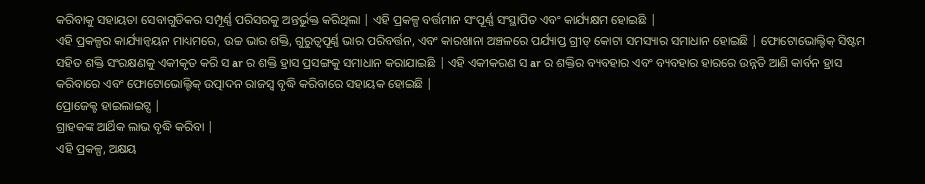କରିବାକୁ ସହାୟତା ସେବାଗୁଡିକର ସମ୍ପୂର୍ଣ୍ଣ ପରିସରକୁ ଅନ୍ତର୍ଭୁକ୍ତ କରିଥିଲା | ଏହି ପ୍ରକଳ୍ପ ବର୍ତ୍ତମାନ ସଂପୂର୍ଣ୍ଣ ସଂସ୍ଥାପିତ ଏବଂ କାର୍ଯ୍ୟକ୍ଷମ ହୋଇଛି |
ଏହି ପ୍ରକଳ୍ପର କାର୍ଯ୍ୟାନ୍ୱୟନ ମାଧ୍ୟମରେ, ଉଚ୍ଚ ଭାର ଶକ୍ତି, ଗୁରୁତ୍ୱପୂର୍ଣ୍ଣ ଭାର ପରିବର୍ତ୍ତନ, ଏବଂ କାରଖାନା ଅଞ୍ଚଳରେ ପର୍ଯ୍ୟାପ୍ତ ଗ୍ରୀଡ୍ କୋଟା ସମସ୍ୟାର ସମାଧାନ ହୋଇଛି | ଫୋଟୋଭୋଲ୍ଟିକ୍ ସିଷ୍ଟମ ସହିତ ଶକ୍ତି ସଂରକ୍ଷଣକୁ ଏକୀକୃତ କରି ସ ar ର ଶକ୍ତି ହ୍ରାସ ପ୍ରସଙ୍ଗକୁ ସମାଧାନ କରାଯାଇଛି | ଏହି ଏକୀକରଣ ସ ar ର ଶକ୍ତିର ବ୍ୟବହାର ଏବଂ ବ୍ୟବହାର ହାରରେ ଉନ୍ନତି ଆଣି କାର୍ବନ ହ୍ରାସ କରିବାରେ ଏବଂ ଫୋଟୋଭୋଲ୍ଟିକ୍ ଉତ୍ପାଦନ ରାଜସ୍ୱ ବୃଦ୍ଧି କରିବାରେ ସହାୟକ ହୋଇଛି |
ପ୍ରୋଜେକ୍ଟ ହାଇଲାଇଟ୍ସ |
ଗ୍ରାହକଙ୍କ ଆର୍ଥିକ ଲାଭ ବୃଦ୍ଧି କରିବା |
ଏହି ପ୍ରକଳ୍ପ, ଅକ୍ଷୟ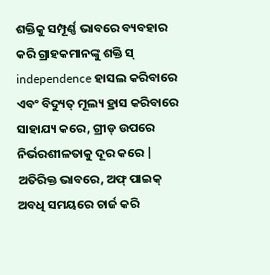ଶକ୍ତିକୁ ସମ୍ପୂର୍ଣ୍ଣ ଭାବରେ ବ୍ୟବହାର କରି ଗ୍ରାହକମାନଙ୍କୁ ଶକ୍ତି ସ୍ independence ହାସଲ କରିବାରେ ଏବଂ ବିଦ୍ୟୁତ୍ ମୂଲ୍ୟ ହ୍ରାସ କରିବାରେ ସାହାଯ୍ୟ କରେ, ଗ୍ରୀଡ୍ ଉପରେ ନିର୍ଭରଶୀଳତାକୁ ଦୂର କରେ | ଅତିରିକ୍ତ ଭାବରେ, ଅଫ୍ ପାଇକ୍ ଅବଧି ସମୟରେ ଚାର୍ଜ କରି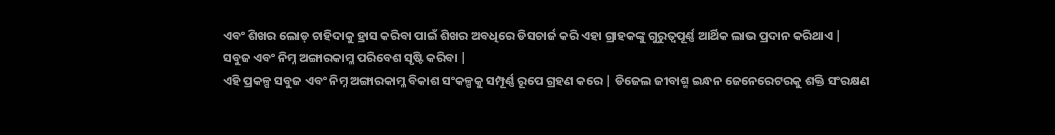ଏବଂ ଶିଖର ଲୋଡ୍ ଚାହିଦାକୁ ହ୍ରାସ କରିବା ପାଇଁ ଶିଖର ଅବଧିରେ ଡିସଚାର୍ଜ କରି ଏହା ଗ୍ରାହକଙ୍କୁ ଗୁରୁତ୍ୱପୂର୍ଣ୍ଣ ଆର୍ଥିକ ଲାଭ ପ୍ରଦାନ କରିଥାଏ |
ସବୁଜ ଏବଂ ନିମ୍ନ ଅଙ୍ଗାରକାମ୍ଳ ପରିବେଶ ସୃଷ୍ଟି କରିବା |
ଏହି ପ୍ରକଳ୍ପ ସବୁଜ ଏବଂ ନିମ୍ନ ଅଙ୍ଗାରକାମ୍ଳ ବିକାଶ ସଂକଳ୍ପକୁ ସମ୍ପୂର୍ଣ୍ଣ ରୂପେ ଗ୍ରହଣ କରେ | ଡିଜେଲ ଜୀବାଶ୍ମ ଇନ୍ଧନ ଜେନେରେଟରକୁ ଶକ୍ତି ସଂରକ୍ଷଣ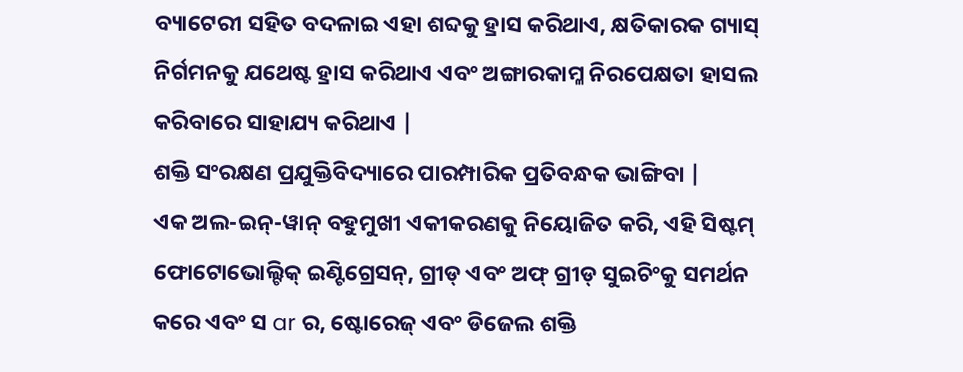ବ୍ୟାଟେରୀ ସହିତ ବଦଳାଇ ଏହା ଶବ୍ଦକୁ ହ୍ରାସ କରିଥାଏ, କ୍ଷତିକାରକ ଗ୍ୟାସ୍ ନିର୍ଗମନକୁ ଯଥେଷ୍ଟ ହ୍ରାସ କରିଥାଏ ଏବଂ ଅଙ୍ଗାରକାମ୍ଳ ନିରପେକ୍ଷତା ହାସଲ କରିବାରେ ସାହାଯ୍ୟ କରିଥାଏ |
ଶକ୍ତି ସଂରକ୍ଷଣ ପ୍ରଯୁକ୍ତିବିଦ୍ୟାରେ ପାରମ୍ପାରିକ ପ୍ରତିବନ୍ଧକ ଭାଙ୍ଗିବା |
ଏକ ଅଲ-ଇନ୍-ୱାନ୍ ବହୁମୁଖୀ ଏକୀକରଣକୁ ନିୟୋଜିତ କରି, ଏହି ସିଷ୍ଟମ୍ ଫୋଟୋଭୋଲ୍ଟିକ୍ ଇଣ୍ଟିଗ୍ରେସନ୍, ଗ୍ରୀଡ୍ ଏବଂ ଅଫ୍ ଗ୍ରୀଡ୍ ସୁଇଚିଂକୁ ସମର୍ଥନ କରେ ଏବଂ ସ ar ର, ଷ୍ଟୋରେଜ୍ ଏବଂ ଡିଜେଲ ଶକ୍ତି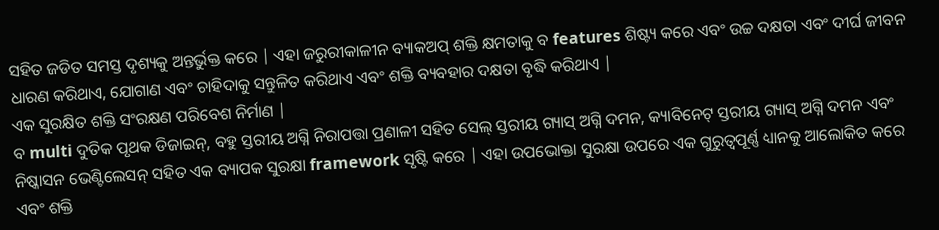ସହିତ ଜଡିତ ସମସ୍ତ ଦୃଶ୍ୟକୁ ଅନ୍ତର୍ଭୁକ୍ତ କରେ | ଏହା ଜରୁରୀକାଳୀନ ବ୍ୟାକଅପ୍ ଶକ୍ତି କ୍ଷମତାକୁ ବ features ଶିଷ୍ଟ୍ୟ କରେ ଏବଂ ଉଚ୍ଚ ଦକ୍ଷତା ଏବଂ ଦୀର୍ଘ ଜୀବନ ଧାରଣ କରିଥାଏ, ଯୋଗାଣ ଏବଂ ଚାହିଦାକୁ ସନ୍ତୁଳିତ କରିଥାଏ ଏବଂ ଶକ୍ତି ବ୍ୟବହାର ଦକ୍ଷତା ବୃଦ୍ଧି କରିଥାଏ |
ଏକ ସୁରକ୍ଷିତ ଶକ୍ତି ସଂରକ୍ଷଣ ପରିବେଶ ନିର୍ମାଣ |
ବ multi ଦୁତିକ ପୃଥକ ଡିଜାଇନ୍, ବହୁ ସ୍ତରୀୟ ଅଗ୍ନି ନିରାପତ୍ତା ପ୍ରଣାଳୀ ସହିତ ସେଲ୍ ସ୍ତରୀୟ ଗ୍ୟାସ୍ ଅଗ୍ନି ଦମନ, କ୍ୟାବିନେଟ୍ ସ୍ତରୀୟ ଗ୍ୟାସ୍ ଅଗ୍ନି ଦମନ ଏବଂ ନିଷ୍କାସନ ଭେଣ୍ଟିଲେସନ୍ ସହିତ ଏକ ବ୍ୟାପକ ସୁରକ୍ଷା framework ସୃଷ୍ଟି କରେ | ଏହା ଉପଭୋକ୍ତା ସୁରକ୍ଷା ଉପରେ ଏକ ଗୁରୁତ୍ୱପୂର୍ଣ୍ଣ ଧ୍ୟାନକୁ ଆଲୋକିତ କରେ ଏବଂ ଶକ୍ତି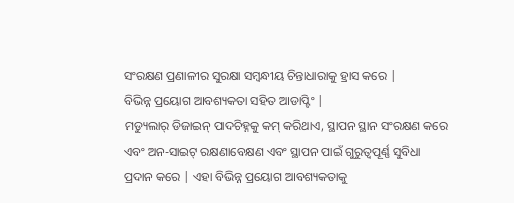ସଂରକ୍ଷଣ ପ୍ରଣାଳୀର ସୁରକ୍ଷା ସମ୍ବନ୍ଧୀୟ ଚିନ୍ତାଧାରାକୁ ହ୍ରାସ କରେ |
ବିଭିନ୍ନ ପ୍ରୟୋଗ ଆବଶ୍ୟକତା ସହିତ ଆଡାପ୍ଟିଂ |
ମଡ୍ୟୁଲାର୍ ଡିଜାଇନ୍ ପାଦଚିହ୍ନକୁ କମ୍ କରିଥାଏ, ସ୍ଥାପନ ସ୍ଥାନ ସଂରକ୍ଷଣ କରେ ଏବଂ ଅନ-ସାଇଟ୍ ରକ୍ଷଣାବେକ୍ଷଣ ଏବଂ ସ୍ଥାପନ ପାଇଁ ଗୁରୁତ୍ୱପୂର୍ଣ୍ଣ ସୁବିଧା ପ୍ରଦାନ କରେ | ଏହା ବିଭିନ୍ନ ପ୍ରୟୋଗ ଆବଶ୍ୟକତାକୁ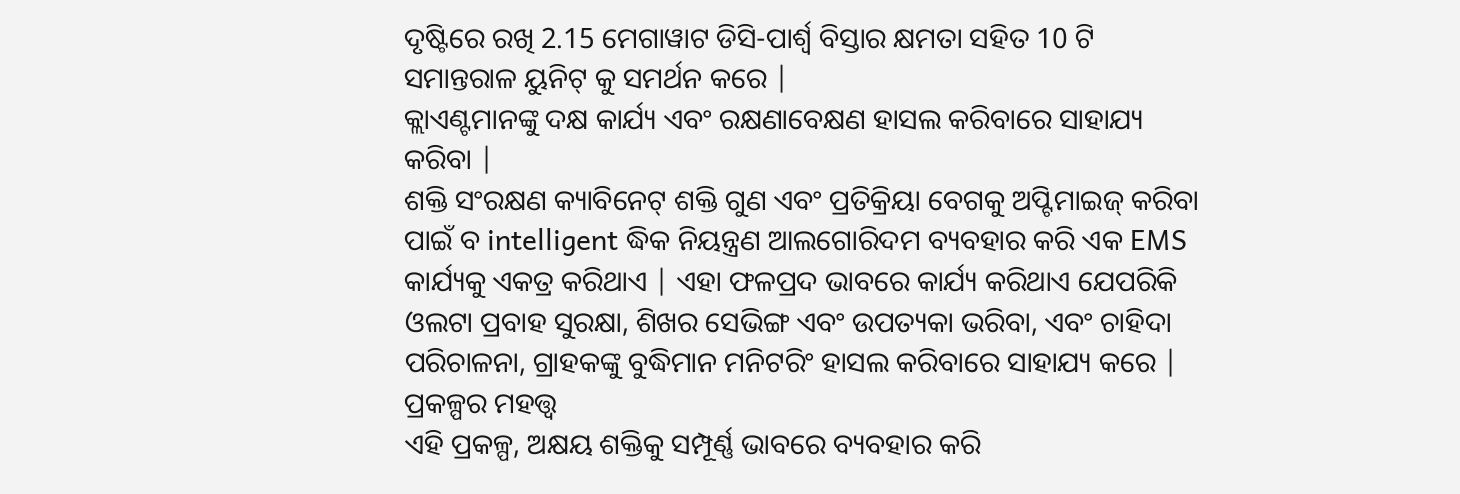ଦୃଷ୍ଟିରେ ରଖି 2.15 ମେଗାୱାଟ ଡିସି-ପାର୍ଶ୍ୱ ବିସ୍ତାର କ୍ଷମତା ସହିତ 10 ଟି ସମାନ୍ତରାଳ ୟୁନିଟ୍ କୁ ସମର୍ଥନ କରେ |
କ୍ଲାଏଣ୍ଟମାନଙ୍କୁ ଦକ୍ଷ କାର୍ଯ୍ୟ ଏବଂ ରକ୍ଷଣାବେକ୍ଷଣ ହାସଲ କରିବାରେ ସାହାଯ୍ୟ କରିବା |
ଶକ୍ତି ସଂରକ୍ଷଣ କ୍ୟାବିନେଟ୍ ଶକ୍ତି ଗୁଣ ଏବଂ ପ୍ରତିକ୍ରିୟା ବେଗକୁ ଅପ୍ଟିମାଇଜ୍ କରିବା ପାଇଁ ବ intelligent ଦ୍ଧିକ ନିୟନ୍ତ୍ରଣ ଆଲଗୋରିଦମ ବ୍ୟବହାର କରି ଏକ EMS କାର୍ଯ୍ୟକୁ ଏକତ୍ର କରିଥାଏ | ଏହା ଫଳପ୍ରଦ ଭାବରେ କାର୍ଯ୍ୟ କରିଥାଏ ଯେପରିକି ଓଲଟା ପ୍ରବାହ ସୁରକ୍ଷା, ଶିଖର ସେଭିଙ୍ଗ ଏବଂ ଉପତ୍ୟକା ଭରିବା, ଏବଂ ଚାହିଦା ପରିଚାଳନା, ଗ୍ରାହକଙ୍କୁ ବୁଦ୍ଧିମାନ ମନିଟରିଂ ହାସଲ କରିବାରେ ସାହାଯ୍ୟ କରେ |
ପ୍ରକଳ୍ପର ମହତ୍ତ୍ୱ
ଏହି ପ୍ରକଳ୍ପ, ଅକ୍ଷୟ ଶକ୍ତିକୁ ସମ୍ପୂର୍ଣ୍ଣ ଭାବରେ ବ୍ୟବହାର କରି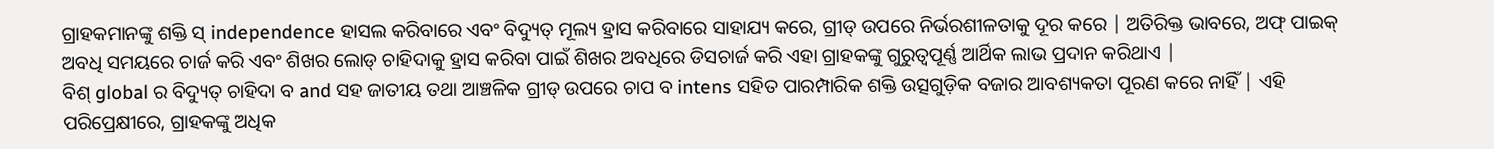ଗ୍ରାହକମାନଙ୍କୁ ଶକ୍ତି ସ୍ independence ହାସଲ କରିବାରେ ଏବଂ ବିଦ୍ୟୁତ୍ ମୂଲ୍ୟ ହ୍ରାସ କରିବାରେ ସାହାଯ୍ୟ କରେ, ଗ୍ରୀଡ୍ ଉପରେ ନିର୍ଭରଶୀଳତାକୁ ଦୂର କରେ | ଅତିରିକ୍ତ ଭାବରେ, ଅଫ୍ ପାଇକ୍ ଅବଧି ସମୟରେ ଚାର୍ଜ କରି ଏବଂ ଶିଖର ଲୋଡ୍ ଚାହିଦାକୁ ହ୍ରାସ କରିବା ପାଇଁ ଶିଖର ଅବଧିରେ ଡିସଚାର୍ଜ କରି ଏହା ଗ୍ରାହକଙ୍କୁ ଗୁରୁତ୍ୱପୂର୍ଣ୍ଣ ଆର୍ଥିକ ଲାଭ ପ୍ରଦାନ କରିଥାଏ |
ବିଶ୍ global ର ବିଦ୍ୟୁତ୍ ଚାହିଦା ବ and ସହ ଜାତୀୟ ତଥା ଆଞ୍ଚଳିକ ଗ୍ରୀଡ୍ ଉପରେ ଚାପ ବ intens ସହିତ ପାରମ୍ପାରିକ ଶକ୍ତି ଉତ୍ସଗୁଡ଼ିକ ବଜାର ଆବଶ୍ୟକତା ପୂରଣ କରେ ନାହିଁ | ଏହି ପରିପ୍ରେକ୍ଷୀରେ, ଗ୍ରାହକଙ୍କୁ ଅଧିକ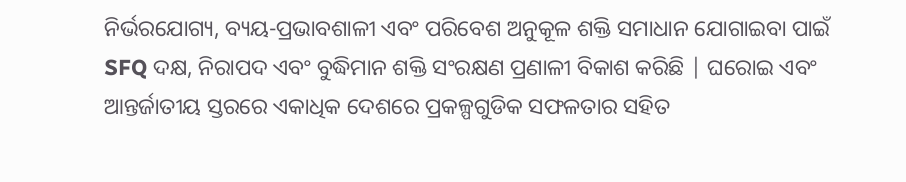ନିର୍ଭରଯୋଗ୍ୟ, ବ୍ୟୟ-ପ୍ରଭାବଶାଳୀ ଏବଂ ପରିବେଶ ଅନୁକୂଳ ଶକ୍ତି ସମାଧାନ ଯୋଗାଇବା ପାଇଁ SFQ ଦକ୍ଷ, ନିରାପଦ ଏବଂ ବୁଦ୍ଧିମାନ ଶକ୍ତି ସଂରକ୍ଷଣ ପ୍ରଣାଳୀ ବିକାଶ କରିଛି | ଘରୋଇ ଏବଂ ଆନ୍ତର୍ଜାତୀୟ ସ୍ତରରେ ଏକାଧିକ ଦେଶରେ ପ୍ରକଳ୍ପଗୁଡିକ ସଫଳତାର ସହିତ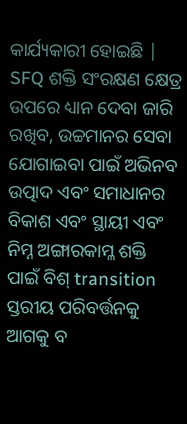କାର୍ଯ୍ୟକାରୀ ହୋଇଛି |
SFQ ଶକ୍ତି ସଂରକ୍ଷଣ କ୍ଷେତ୍ର ଉପରେ ଧ୍ୟାନ ଦେବା ଜାରି ରଖିବ, ଉଚ୍ଚମାନର ସେବା ଯୋଗାଇବା ପାଇଁ ଅଭିନବ ଉତ୍ପାଦ ଏବଂ ସମାଧାନର ବିକାଶ ଏବଂ ସ୍ଥାୟୀ ଏବଂ ନିମ୍ନ ଅଙ୍ଗାରକାମ୍ଳ ଶକ୍ତି ପାଇଁ ବିଶ୍ transition ସ୍ତରୀୟ ପରିବର୍ତ୍ତନକୁ ଆଗକୁ ବ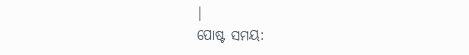|
ପୋଷ୍ଟ ସମୟ: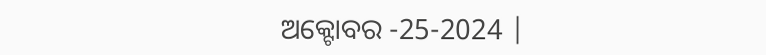ଅକ୍ଟୋବର -25-2024 |